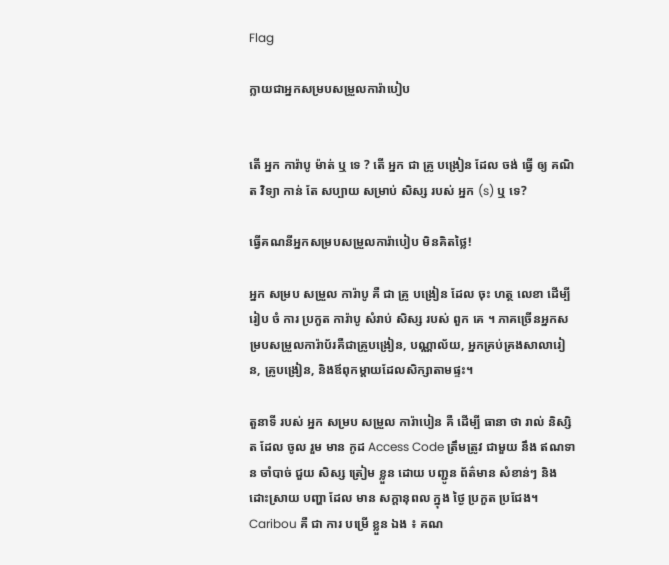Flag

ក្លាយជាអ្នកសម្របសម្រួលការ៉ាបៀប


តើ អ្នក ការ៉ាបូ ម៉ាត់ ឬ ទេ ? តើ អ្នក ជា គ្រូ បង្រៀន ដែល ចង់ ធ្វើ ឲ្យ គណិត វិទ្យា កាន់ តែ សប្បាយ សម្រាប់ សិស្ស របស់ អ្នក (s) ឬ ទេ?

ធ្វើគណនីអ្នកសម្របសម្រួលការ៉ាបៀប មិនគិតថ្លៃ!

អ្នក សម្រប សម្រួល ការ៉ាបូ គឺ ជា គ្រូ បង្រៀន ដែល ចុះ ហត្ថ លេខា ដើម្បី រៀប ចំ ការ ប្រកួត ការ៉ាបូ សំរាប់ សិស្ស របស់ ពួក គេ ។ ភាគច្រើនអ្នកសម្របសម្រួលការ៉ាប័រគឺជាគ្រូបង្រៀន, បណ្ណាល័យ, អ្នកគ្រប់គ្រងសាលារៀន, គ្រូបង្រៀន, និងឪពុកម្តាយដែលសិក្សាតាមផ្ទះ។

តួនាទី របស់ អ្នក សម្រប សម្រួល ការ៉ាបៀន គឺ ដើម្បី ធានា ថា រាល់ និស្សិត ដែល ចូល រួម មាន កូដ Access Code ត្រឹមត្រូវ ជាមួយ នឹង ឥណទាន ចាំបាច់ ជួយ សិស្ស ត្រៀម ខ្លួន ដោយ បញ្ជូន ព័ត៌មាន សំខាន់ៗ និង ដោះស្រាយ បញ្ហា ដែល មាន សក្តានុពល ក្នុង ថ្ងៃ ប្រកួត ប្រជែង។ Caribou គឺ ជា ការ បម្រើ ខ្លួន ឯង ៖ គណ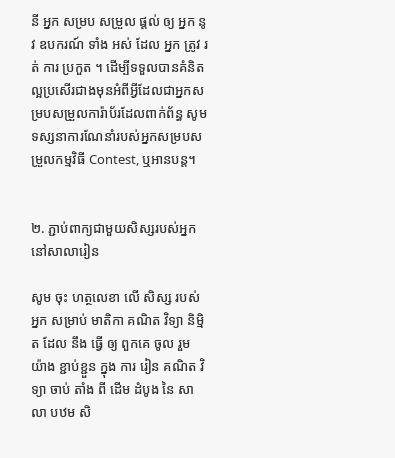នី អ្នក សម្រប សម្រួល ផ្ដល់ ឲ្យ អ្នក នូវ ឧបករណ៍ ទាំង អស់ ដែល អ្នក ត្រូវ រត់ ការ ប្រកួត ។ ដើម្បីទទួលបានគំនិតល្អប្រសើរជាងមុនអំពីអ្វីដែលជាអ្នកសម្របសម្រួលការ៉ាប័រដែលពាក់ព័ន្ធ សូមទស្សនាការណែនាំរបស់អ្នកសម្របសម្រួលកម្មវិធី Contest, ឬអានបន្ត។


២. ភ្ជាប់ពាក្យជាមួយសិស្សរបស់អ្នកនៅសាលារៀន

សូម ចុះ ហត្ថលេខា លើ សិស្ស របស់ អ្នក សម្រាប់ មាតិកា គណិត វិទ្យា និម្មិត ដែល នឹង ធ្វើ ឲ្យ ពួកគេ ចូល រួម យ៉ាង ខ្ជាប់ខ្ជួន ក្នុង ការ រៀន គណិត វិទ្យា ចាប់ តាំង ពី ដើម ដំបូង នៃ សាលា បឋម សិ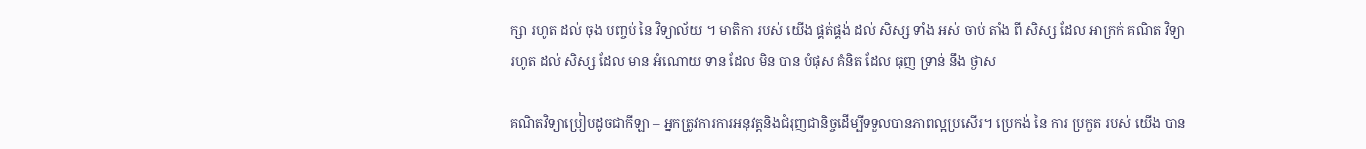ក្សា រហូត ដល់ ចុង បញ្ចប់ នៃ វិទ្យាល័យ ។ មាតិកា របស់ យើង ផ្គត់ផ្គង់ ដល់ សិស្ស ទាំង អស់ ចាប់ តាំង ពី សិស្ស ដែល អាក្រក់ គណិត វិទ្យា រហូត ដល់ សិស្ស ដែល មាន អំណោយ ទាន ដែល មិន បាន បំផុស គំនិត ដែល ធុញ ទ្រាន់ នឹង ថ្ងាស

គណិតវិទ្យាប្រៀបដូចជាកីឡា – អ្នកត្រូវការការអនុវត្តនិងជំរុញជានិច្ចដើម្បីទទួលបានភាពល្អប្រសើរ។ ប្រេកង់ នៃ ការ ប្រកួត របស់ យើង បាន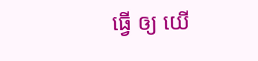ធ្វើ ឲ្យ យើ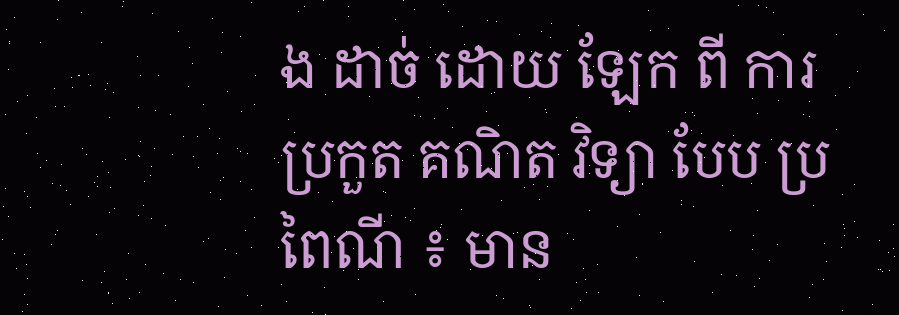ង ដាច់ ដោយ ឡែក ពី ការ ប្រកួត គណិត វិទ្យា បែប ប្រពៃណី ៖ មាន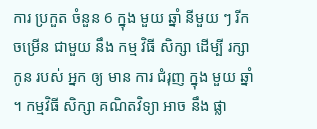ការ ប្រកួត ចំនួន 6 ក្នុង មួយ ឆ្នាំ នីមួយ ៗ រីក ចម្រើន ជាមួយ នឹង កម្ម វិធី សិក្សា ដើម្បី រក្សា កូន របស់ អ្នក ឲ្យ មាន ការ ជំរុញ ក្នុង មួយ ឆ្នាំ ។ កម្មវិធី សិក្សា គណិតវិទ្យា អាច នឹង ផ្លា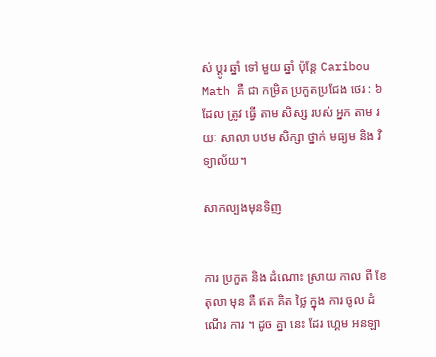ស់ ប្ដូរ ឆ្នាំ ទៅ មួយ ឆ្នាំ ប៉ុន្តែ Caribou Math គឺ ជា កម្រិត ប្រកួតប្រជែង ថេរ : ៦ ដែល ត្រូវ ធ្វើ តាម សិស្ស របស់ អ្នក តាម រយៈ សាលា បឋម សិក្សា ថ្នាក់ មធ្យម និង វិទ្យាល័យ។

សាកល្បងមុនទិញ


ការ ប្រកួត និង ដំណោះ ស្រាយ កាល ពី ខែ តុលា មុន គឺ ឥត គិត ថ្លៃ ក្នុង ការ ចូល ដំណើរ ការ ។ ដូច គ្នា នេះ ដែរ ហ្គេម អនឡា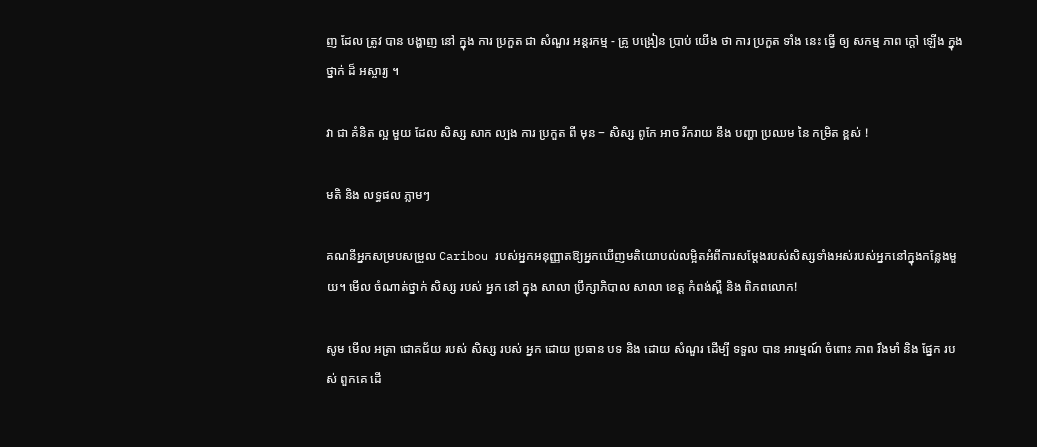ញ ដែល ត្រូវ បាន បង្ហាញ នៅ ក្នុង ការ ប្រកួត ជា សំណួរ អន្តរកម្ម - គ្រូ បង្រៀន ប្រាប់ យើង ថា ការ ប្រកួត ទាំង នេះ ធ្វើ ឲ្យ សកម្ម ភាព ក្តៅ ឡើង ក្នុង ថ្នាក់ ដ៏ អស្ចារ្យ ។

វា ជា គំនិត ល្អ មួយ ដែល សិស្ស សាក ល្បង ការ ប្រកួត ពី មុន − សិស្ស ពូកែ អាច រីករាយ នឹង បញ្ហា ប្រឈម នៃ កម្រិត ខ្ពស់ !

មតិ និង លទ្ធផល ភ្លាមៗ

គណនីអ្នកសម្របសម្រួល Caribou របស់អ្នកអនុញ្ញាតឱ្យអ្នកឃើញមតិយោបល់លម្អិតអំពីការសម្តែងរបស់សិស្សទាំងអស់របស់អ្នកនៅក្នុងកន្លែងមួយ។ មើល ចំណាត់ថ្នាក់ សិស្ស របស់ អ្នក នៅ ក្នុង សាលា ប្រឹក្សាភិបាល សាលា ខេត្ត កំពង់ស្ពឺ និង ពិភពលោក!

សូម មើល អត្រា ជោគជ័យ របស់ សិស្ស របស់ អ្នក ដោយ ប្រធាន បទ និង ដោយ សំណួរ ដើម្បី ទទួល បាន អារម្មណ៍ ចំពោះ ភាព រឹងមាំ និង ផ្នែក របស់ ពួកគេ ដើ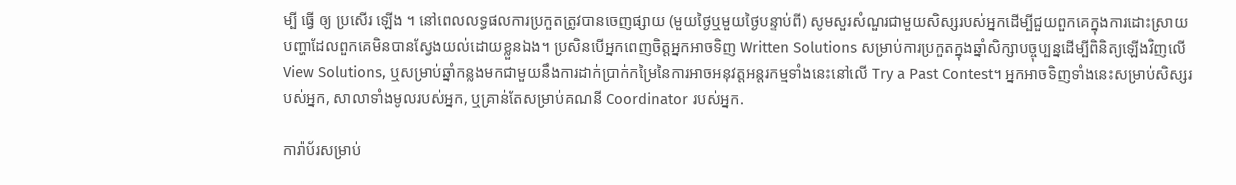ម្បី ធ្វើ ឲ្យ ប្រសើរ ឡើង ។ នៅពេលលទ្ធផលការប្រកួតត្រូវបានចេញផ្សាយ (មួយថ្ងៃឬមួយថ្ងៃបន្ទាប់ពី) សូមសួរសំណួរជាមួយសិស្សរបស់អ្នកដើម្បីជួយពួកគេក្នុងការដោះស្រាយបញ្ហាដែលពួកគេមិនបានស្វែងយល់ដោយខ្លួនឯង។ ប្រសិនបើអ្នកពេញចិត្តអ្នកអាចទិញ Written Solutions សម្រាប់ការប្រកួតក្នុងឆ្នាំសិក្សាបច្ចុប្បន្នដើម្បីពិនិត្យឡើងវិញលើ View Solutions, ឬសម្រាប់ឆ្នាំកន្លងមកជាមួយនឹងការដាក់ប្រាក់កម្រៃនៃការអាចអនុវត្តអន្តរកម្មទាំងនេះនៅលើ Try a Past Contest។ អ្នកអាចទិញទាំងនេះសម្រាប់សិស្សរបស់អ្នក, សាលាទាំងមូលរបស់អ្នក, ឬគ្រាន់តែសម្រាប់គណនី Coordinator របស់អ្នក.

ការ៉ាប័រសម្រាប់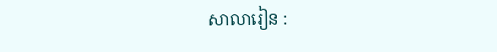សាលារៀន :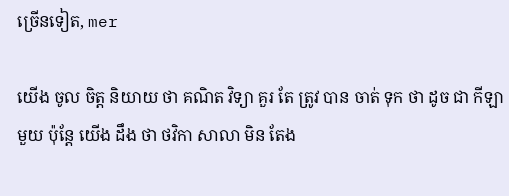ច្រើនទៀត, mer

យើង ចូល ចិត្ត និយាយ ថា គណិត វិទ្យា គួរ តែ ត្រូវ បាន ចាត់ ទុក ថា ដូច ជា កីឡា មួយ ប៉ុន្តែ យើង ដឹង ថា ថវិកា សាលា មិន តែង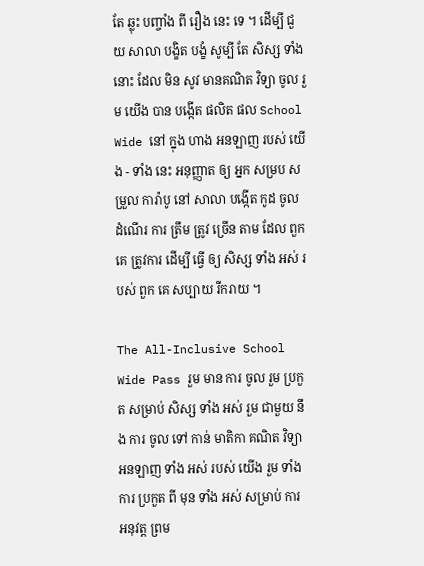តែ ឆ្លុះ បញ្ចាំង ពី រឿង នេះ ទេ ។ ដើម្បី ជួយ សាលា បង្ខិត បង្ខំ សូម្បី តែ សិស្ស ទាំង នោះ ដែល មិន សូវ មានគណិត វិទ្យា ចូល រួម យើង បាន បង្កើត ផលិត ផល School Wide នៅ ក្នុង ហាង អនឡាញ របស់ យើង - ទាំង នេះ អនុញ្ញាត ឲ្យ អ្នក សម្រប សម្រួល ការ៉ាបូ នៅ សាលា បង្កើត កូដ ចូល ដំណើរ ការ ត្រឹម ត្រូវ ច្រើន តាម ដែល ពួក គេ ត្រូវការ ដើម្បី ធ្វើ ឲ្យ សិស្ស ទាំង អស់ របស់ ពួក គេ សប្បាយ រីករាយ ។

The All-Inclusive School Wide Pass រួម មាន ការ ចូល រួម ប្រកួត សម្រាប់ សិស្ស ទាំង អស់ រួម ជាមួយ នឹង ការ ចូល ទៅ កាន់ មាតិកា គណិត វិទ្យា អនឡាញ ទាំង អស់ របស់ យើង រួម ទាំង ការ ប្រកួត ពី មុន ទាំង អស់ សម្រាប់ ការ អនុវត្ត ព្រម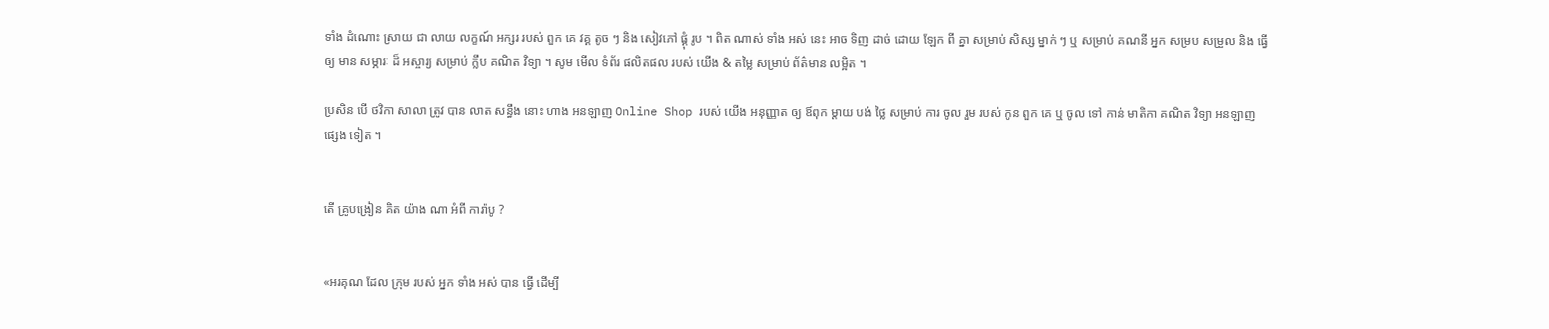ទាំង ដំណោះ ស្រាយ ជា លាយ លក្ខណ៍ អក្សរ របស់ ពួក គេ វគ្គ តូច ៗ និង សៀវភៅ ផ្គុំ រូប ។ ពិត ណាស់ ទាំង អស់ នេះ អាច ទិញ ដាច់ ដោយ ឡែក ពី គ្នា សម្រាប់ សិស្ស ម្នាក់ ៗ ឬ សម្រាប់ គណនី អ្នក សម្រប សម្រួល និង ធ្វើ ឲ្យ មាន សម្ភារៈ ដ៏ អស្ចារ្យ សម្រាប់ ក្លឹប គណិត វិទ្យា ។ សូម មើល ទំព័រ ផលិតផល របស់ យើង & តម្លៃ សម្រាប់ ព័ត៌មាន លម្អិត ។

ប្រសិន បើ ថវិកា សាលា ត្រូវ បាន លាត សន្ធឹង នោះ ហាង អនឡាញ Online Shop របស់ យើង អនុញ្ញាត ឲ្យ ឪពុក ម្តាយ បង់ ថ្លៃ សម្រាប់ ការ ចូល រួម របស់ កូន ពួក គេ ឬ ចូល ទៅ កាន់ មាតិកា គណិត វិទ្យា អនឡាញ ផ្សេង ទៀត ។


តើ គ្រូបង្រៀន គិត យ៉ាង ណា អំពី ការ៉ាបូ ?


«អរគុណ ដែល ក្រុម របស់ អ្នក ទាំង អស់ បាន ធ្វើ ដើម្បី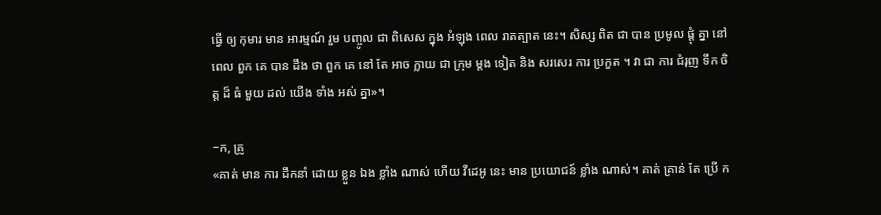ធ្វើ ឲ្យ កុមារ មាន អារម្មណ៍ រួម បញ្ចូល ជា ពិសេស ក្នុង អំឡុង ពេល រាតត្បាត នេះ។ សិស្ស ពិត ជា បាន ប្រមូល ផ្តុំ គ្នា នៅ ពេល ពួក គេ បាន ដឹង ថា ពួក គេ នៅ តែ អាច ក្លាយ ជា ក្រុម ម្តង ទៀត និង សរសេរ ការ ប្រកួត ។ វា ជា ការ ជំរុញ ទឹក ចិត្ត ដ៏ ធំ មួយ ដល់ យើង ទាំង អស់ គ្នា»។

−ក, គ្រូ
«គាត់ មាន ការ ដឹកនាំ ដោយ ខ្លួន ឯង ខ្លាំង ណាស់ ហើយ វីដេអូ នេះ មាន ប្រយោជន៍ ខ្លាំង ណាស់។ គាត់ គ្រាន់ តែ ប្រើ ក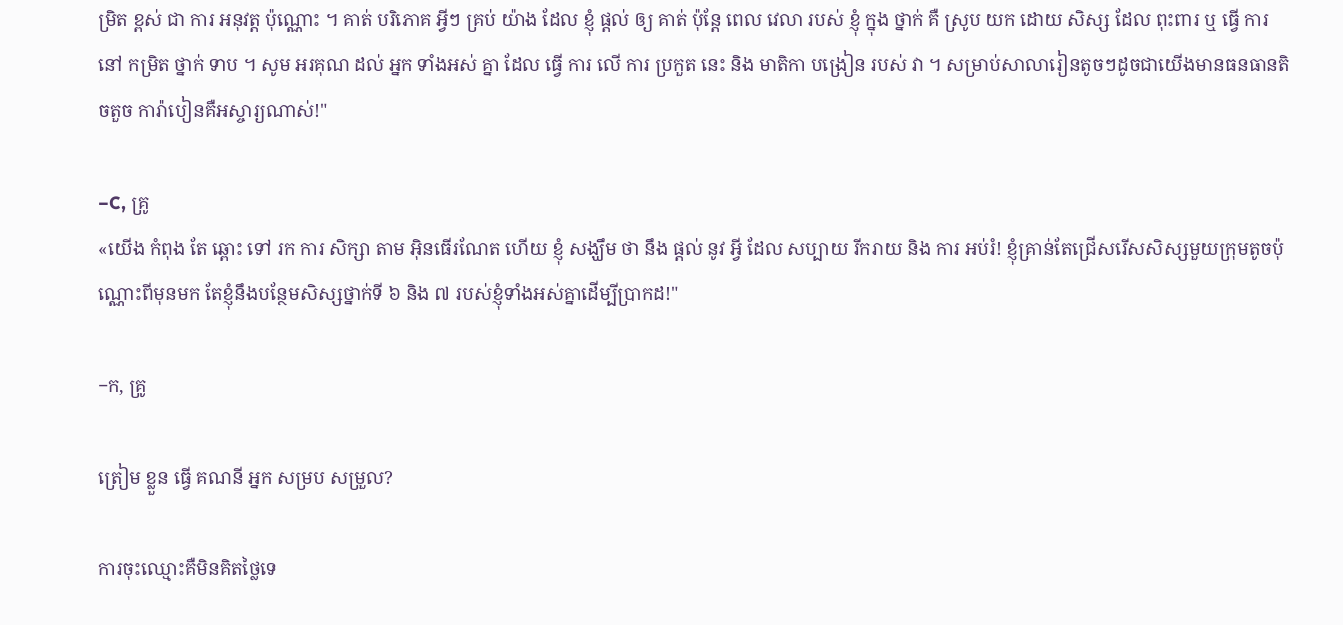ម្រិត ខ្ពស់ ជា ការ អនុវត្ត ប៉ុណ្ណោះ ។ គាត់ បរិភោគ អ្វីៗ គ្រប់ យ៉ាង ដែល ខ្ញុំ ផ្តល់ ឲ្យ គាត់ ប៉ុន្តែ ពេល វេលា របស់ ខ្ញុំ ក្នុង ថ្នាក់ គឺ ស្រូប យក ដោយ សិស្ស ដែល ពុះពារ ឬ ធ្វើ ការ នៅ កម្រិត ថ្នាក់ ទាប ។ សូម អរគុណ ដល់ អ្នក ទាំងអស់ គ្នា ដែល ធ្វើ ការ លើ ការ ប្រកួត នេះ និង មាតិកា បង្រៀន របស់ វា ។ សម្រាប់សាលារៀនតូចៗដូចជាយើងមានធនធានតិចតួច ការ៉ាបៀនគឺអស្ចារ្យណាស់!"

−C, គ្រូ
«យើង កំពុង តែ ឆ្ពោះ ទៅ រក ការ សិក្សា តាម អ៊ិនធើរណែត ហើយ ខ្ញុំ សង្ឃឹម ថា នឹង ផ្ដល់ នូវ អ្វី ដែល សប្បាយ រីករាយ និង ការ អប់រំ! ខ្ញុំគ្រាន់តែជ្រើសរើសសិស្សមួយក្រុមតូចប៉ុណ្ណោះពីមុនមក តែខ្ញុំនឹងបន្ថែមសិស្សថ្នាក់ទី ៦ និង ៧ របស់ខ្ញុំទាំងអស់គ្នាដើម្បីប្រាកដ!"

−ក, គ្រូ

ត្រៀម ខ្លួន ធ្វើ គណនី អ្នក សម្រប សម្រួល?

ការចុះឈ្មោះគឺមិនគិតថ្លៃទេ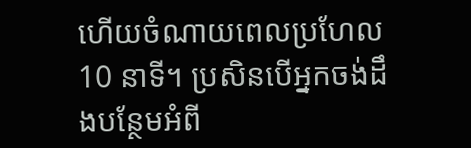ហើយចំណាយពេលប្រហែល 10 នាទី។ ប្រសិនបើអ្នកចង់ដឹងបន្ថែមអំពី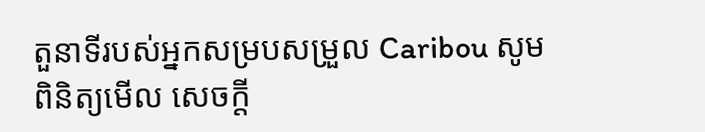តួនាទីរបស់អ្នកសម្របសម្រួល Caribou សូមពិនិត្យមើល សេចក្តី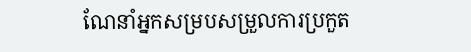ណែនាំអ្នកសម្របសម្រួលការប្រកួត